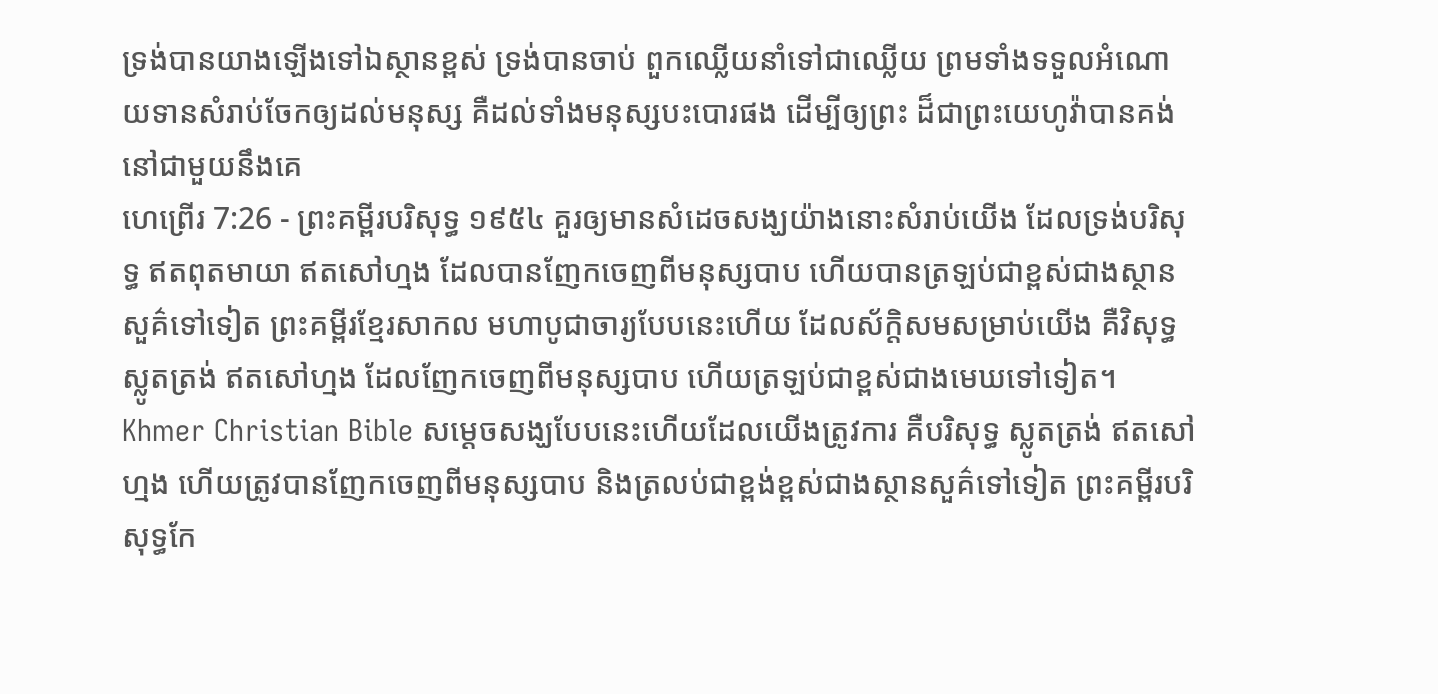ទ្រង់បានយាងឡើងទៅឯស្ថានខ្ពស់ ទ្រង់បានចាប់ ពួកឈ្លើយនាំទៅជាឈ្លើយ ព្រមទាំងទទួលអំណោយទានសំរាប់ចែកឲ្យដល់មនុស្ស គឺដល់ទាំងមនុស្សបះបោរផង ដើម្បីឲ្យព្រះ ដ៏ជាព្រះយេហូវ៉ាបានគង់នៅជាមួយនឹងគេ
ហេព្រើរ 7:26 - ព្រះគម្ពីរបរិសុទ្ធ ១៩៥៤ គួរឲ្យមានសំដេចសង្ឃយ៉ាងនោះសំរាប់យើង ដែលទ្រង់បរិសុទ្ធ ឥតពុតមាយា ឥតសៅហ្មង ដែលបានញែកចេញពីមនុស្សបាប ហើយបានត្រឡប់ជាខ្ពស់ជាងស្ថានសួគ៌ទៅទៀត ព្រះគម្ពីរខ្មែរសាកល មហាបូជាចារ្យបែបនេះហើយ ដែលស័ក្ដិសមសម្រាប់យើង គឺវិសុទ្ធ ស្លូតត្រង់ ឥតសៅហ្មង ដែលញែកចេញពីមនុស្សបាប ហើយត្រឡប់ជាខ្ពស់ជាងមេឃទៅទៀត។ Khmer Christian Bible សម្ដេចសង្ឃបែបនេះហើយដែលយើងត្រូវការ គឺបរិសុទ្ធ ស្លូតត្រង់ ឥតសៅហ្មង ហើយត្រូវបានញែកចេញពីមនុស្សបាប និងត្រលប់ជាខ្ពង់ខ្ពស់ជាងស្ថានសួគ៌ទៅទៀត ព្រះគម្ពីរបរិសុទ្ធកែ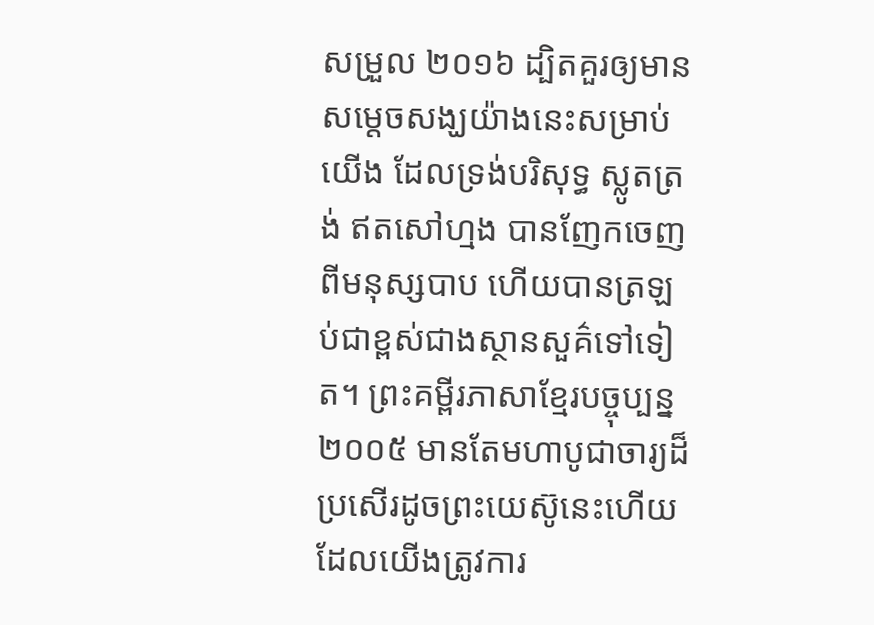សម្រួល ២០១៦ ដ្បិតគួរឲ្យមានសម្តេចសង្ឃយ៉ាងនេះសម្រាប់យើង ដែលទ្រង់បរិសុទ្ធ ស្លូតត្រង់ ឥតសៅហ្មង បានញែកចេញពីមនុស្សបាប ហើយបានត្រឡប់ជាខ្ពស់ជាងស្ថានសួគ៌ទៅទៀត។ ព្រះគម្ពីរភាសាខ្មែរបច្ចុប្បន្ន ២០០៥ មានតែមហាបូជាចារ្យដ៏ប្រសើរដូចព្រះយេស៊ូនេះហើយ ដែលយើងត្រូវការ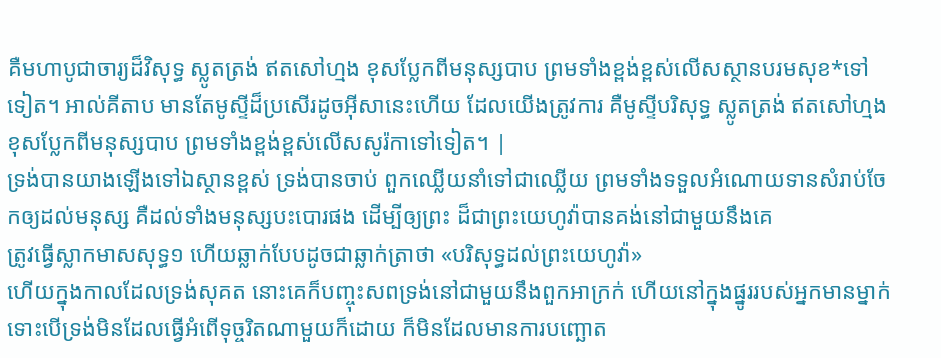គឺមហាបូជាចារ្យដ៏វិសុទ្ធ ស្លូតត្រង់ ឥតសៅហ្មង ខុសប្លែកពីមនុស្សបាប ព្រមទាំងខ្ពង់ខ្ពស់លើសស្ថានបរមសុខ*ទៅទៀត។ អាល់គីតាប មានតែមូស្ទីដ៏ប្រសើរដូចអ៊ីសានេះហើយ ដែលយើងត្រូវការ គឺមូស្ទីបរិសុទ្ធ ស្លូតត្រង់ ឥតសៅហ្មង ខុសប្លែកពីមនុស្សបាប ព្រមទាំងខ្ពង់ខ្ពស់លើសសូរ៉កាទៅទៀត។ |
ទ្រង់បានយាងឡើងទៅឯស្ថានខ្ពស់ ទ្រង់បានចាប់ ពួកឈ្លើយនាំទៅជាឈ្លើយ ព្រមទាំងទទួលអំណោយទានសំរាប់ចែកឲ្យដល់មនុស្ស គឺដល់ទាំងមនុស្សបះបោរផង ដើម្បីឲ្យព្រះ ដ៏ជាព្រះយេហូវ៉ាបានគង់នៅជាមួយនឹងគេ
ត្រូវធ្វើស្លាកមាសសុទ្ធ១ ហើយឆ្លាក់បែបដូចជាឆ្លាក់ត្រាថា «បរិសុទ្ធដល់ព្រះយេហូវ៉ា»
ហើយក្នុងកាលដែលទ្រង់សុគត នោះគេក៏បញ្ចុះសពទ្រង់នៅជាមួយនឹងពួកអាក្រក់ ហើយនៅក្នុងផ្នូររបស់អ្នកមានម្នាក់ ទោះបើទ្រង់មិនដែលធ្វើអំពើទុច្ចរិតណាមួយក៏ដោយ ក៏មិនដែលមានការបញ្ឆោត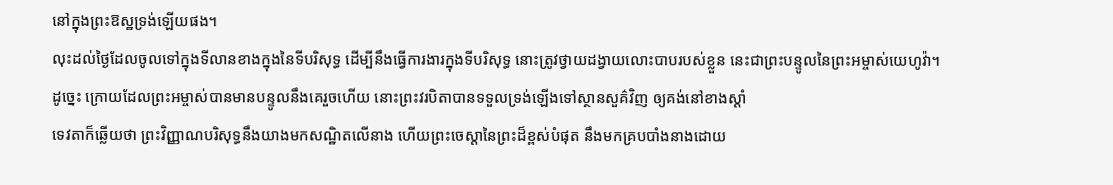នៅក្នុងព្រះឱស្ឋទ្រង់ឡើយផង។
លុះដល់ថ្ងៃដែលចូលទៅក្នុងទីលានខាងក្នុងនៃទីបរិសុទ្ធ ដើម្បីនឹងធ្វើការងារក្នុងទីបរិសុទ្ធ នោះត្រូវថ្វាយដង្វាយលោះបាបរបស់ខ្លួន នេះជាព្រះបន្ទូលនៃព្រះអម្ចាស់យេហូវ៉ា។
ដូច្នេះ ក្រោយដែលព្រះអម្ចាស់បានមានបន្ទូលនឹងគេរួចហើយ នោះព្រះវរបិតាបានទទួលទ្រង់ឡើងទៅស្ថានសួគ៌វិញ ឲ្យគង់នៅខាងស្តាំ
ទេវតាក៏ឆ្លើយថា ព្រះវិញ្ញាណបរិសុទ្ធនឹងយាងមកសណ្ឋិតលើនាង ហើយព្រះចេស្តានៃព្រះដ៏ខ្ពស់បំផុត នឹងមកគ្របបាំងនាងដោយ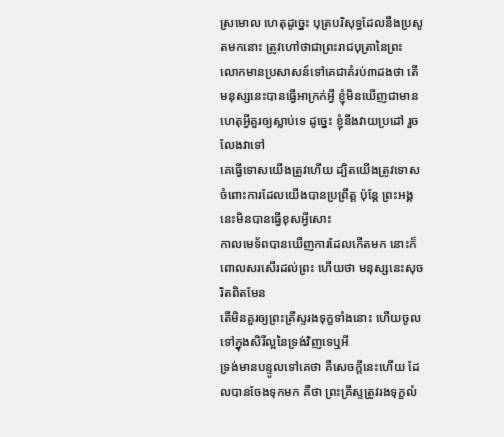ស្រមោល ហេតុដូច្នេះ បុត្របរិសុទ្ធដែលនឹងប្រសូតមកនោះ ត្រូវហៅថាជាព្រះរាជបុត្រានៃព្រះ
លោកមានប្រសាសន៍ទៅគេជាគំរប់៣ដងថា តើមនុស្សនេះបានធ្វើអាក្រក់អ្វី ខ្ញុំមិនឃើញជាមានហេតុអ្វីគួរឲ្យស្លាប់ទេ ដូច្នេះ ខ្ញុំនឹងវាយប្រដៅ រួចលែងវាទៅ
គេធ្វើទោសយើងត្រូវហើយ ដ្បិតយើងត្រូវទោសចំពោះការដែលយើងបានប្រព្រឹត្ត ប៉ុន្តែ ព្រះអង្គនេះមិនបានធ្វើខុសអ្វីសោះ
កាលមេទ័ពបានឃើញការដែលកើតមក នោះក៏ពោលសរសើរដល់ព្រះ ហើយថា មនុស្សនេះសុចរិតពិតមែន
តើមិនគួរឲ្យព្រះគ្រីស្ទរងទុក្ខទាំងនោះ ហើយចូលទៅក្នុងសិរីល្អនៃទ្រង់វិញទេឬអី
ទ្រង់មានបន្ទូលទៅគេថា គឺសេចក្ដីនេះហើយ ដែលបានចែងទុកមក គឺថា ព្រះគ្រីស្ទត្រូវរងទុក្ខលំ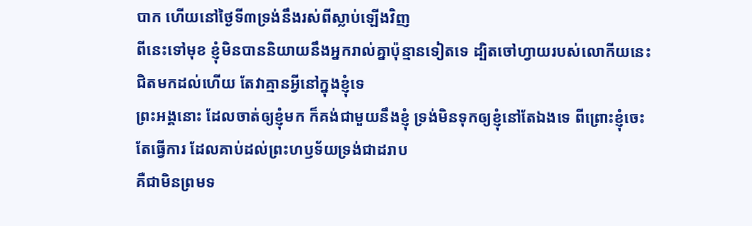បាក ហើយនៅថ្ងៃទី៣ទ្រង់នឹងរស់ពីស្លាប់ឡើងវិញ
ពីនេះទៅមុខ ខ្ញុំមិនបាននិយាយនឹងអ្នករាល់គ្នាប៉ុន្មានទៀតទេ ដ្បិតចៅហ្វាយរបស់លោកីយនេះជិតមកដល់ហើយ តែវាគ្មានអ្វីនៅក្នុងខ្ញុំទេ
ព្រះអង្គនោះ ដែលចាត់ឲ្យខ្ញុំមក ក៏គង់ជាមួយនឹងខ្ញុំ ទ្រង់មិនទុកឲ្យខ្ញុំនៅតែឯងទេ ពីព្រោះខ្ញុំចេះតែធ្វើការ ដែលគាប់ដល់ព្រះហឫទ័យទ្រង់ជាដរាប
គឺជាមិនព្រមទ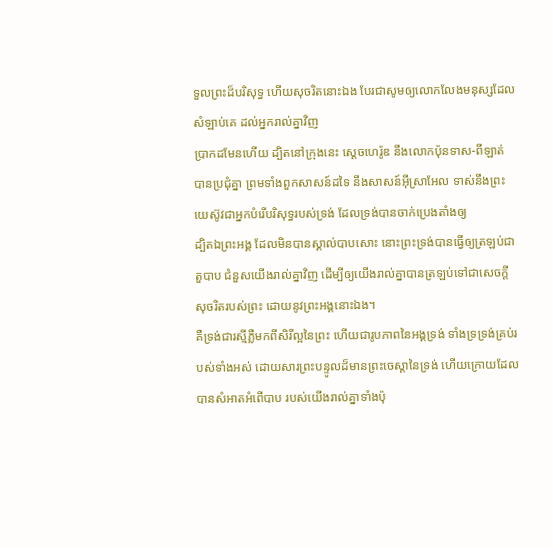ទួលព្រះដ៏បរិសុទ្ធ ហើយសុចរិតនោះឯង បែរជាសូមឲ្យលោកលែងមនុស្សដែលសំឡាប់គេ ដល់អ្នករាល់គ្នាវិញ
ប្រាកដមែនហើយ ដ្បិតនៅក្រុងនេះ ស្តេចហេរ៉ូឌ នឹងលោកប៉ុនទាស-ពីឡាត់ បានប្រជុំគ្នា ព្រមទាំងពួកសាសន៍ដទៃ នឹងសាសន៍អ៊ីស្រាអែល ទាស់នឹងព្រះយេស៊ូវជាអ្នកបំរើបរិសុទ្ធរបស់ទ្រង់ ដែលទ្រង់បានចាក់ប្រេងតាំងឲ្យ
ដ្បិតឯព្រះអង្គ ដែលមិនបានស្គាល់បាបសោះ នោះព្រះទ្រង់បានធ្វើឲ្យត្រឡប់ជាតួបាប ជំនួសយើងរាល់គ្នាវិញ ដើម្បីឲ្យយើងរាល់គ្នាបានត្រឡប់ទៅជាសេចក្ដីសុចរិតរបស់ព្រះ ដោយនូវព្រះអង្គនោះឯង។
គឺទ្រង់ជារស្មីភ្លឺមកពីសិរីល្អនៃព្រះ ហើយជារូបភាពនៃអង្គទ្រង់ ទាំងទ្រទ្រង់គ្រប់របស់ទាំងអស់ ដោយសារព្រះបន្ទូលដ៏មានព្រះចេស្តានៃទ្រង់ ហើយក្រោយដែលបានសំអាតអំពើបាប របស់យើងរាល់គ្នាទាំងប៉ុ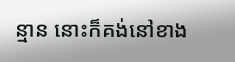ន្មាន នោះក៏គង់នៅខាង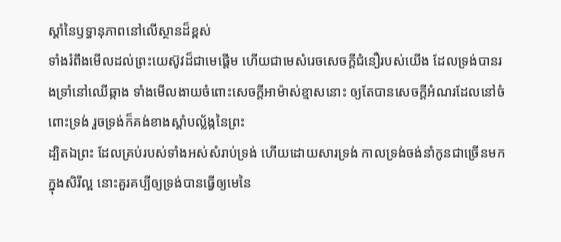ស្តាំនៃឫទ្ធានុភាពនៅលើស្ថានដ៏ខ្ពស់
ទាំងរំពឹងមើលដល់ព្រះយេស៊ូវដ៏ជាមេផ្តើម ហើយជាមេសំរេចសេចក្ដីជំនឿរបស់យើង ដែលទ្រង់បានរងទ្រាំនៅឈើឆ្កាង ទាំងមើលងាយចំពោះសេចក្ដីអាម៉ាស់ខ្មាសនោះ ឲ្យតែបានសេចក្ដីអំណរដែលនៅចំពោះទ្រង់ រួចទ្រង់ក៏គង់ខាងស្តាំបល្ល័ង្កនៃព្រះ
ដ្បិតឯព្រះ ដែលគ្រប់របស់ទាំងអស់សំរាប់ទ្រង់ ហើយដោយសារទ្រង់ កាលទ្រង់ចង់នាំកូនជាច្រើនមកក្នុងសិរីល្អ នោះគួរគប្បីឲ្យទ្រង់បានធ្វើឲ្យមេនៃ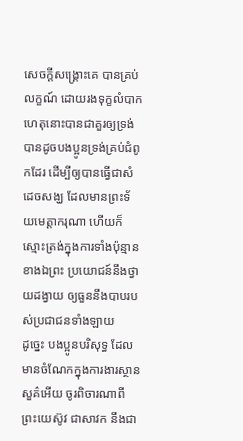សេចក្ដីសង្គ្រោះគេ បានគ្រប់លក្ខណ៍ ដោយរងទុក្ខលំបាក
ហេតុនោះបានជាគួរឲ្យទ្រង់បានដូចបងប្អូនទ្រង់គ្រប់ជំពូកដែរ ដើម្បីឲ្យបានធ្វើជាសំដេចសង្ឃ ដែលមានព្រះទ័យមេត្តាករុណា ហើយក៏ស្មោះត្រង់ក្នុងការទាំងប៉ុន្មានខាងឯព្រះ ប្រយោជន៍នឹងថ្វាយដង្វាយ ឲ្យធួននឹងបាបរបស់ប្រជាជនទាំងឡាយ
ដូច្នេះ បងប្អូនបរិសុទ្ធ ដែលមានចំណែកក្នុងការងារស្ថានសួគ៌អើយ ចូរពិចារណាពីព្រះយេស៊ូវ ជាសាវក នឹងជា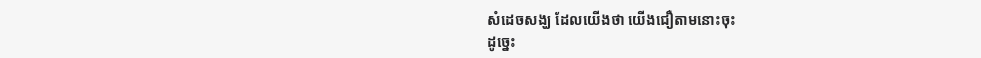សំដេចសង្ឃ ដែលយើងថា យើងជឿតាមនោះចុះ
ដូច្នេះ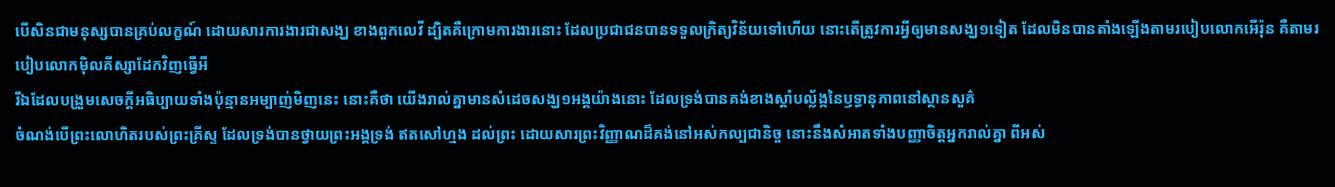បើសិនជាមនុស្សបានគ្រប់លក្ខណ៍ ដោយសារការងារជាសង្ឃ ខាងពួកលេវី ដ្បិតគឺក្រោមការងារនោះ ដែលប្រជាជនបានទទួលក្រិត្យវិន័យទៅហើយ នោះតើត្រូវការអ្វីឲ្យមានសង្ឃ១ទៀត ដែលមិនបានតាំងឡើងតាមរបៀបលោកអើរ៉ុន គឺតាមរបៀបលោកម៉ិលគីស្សាដែកវិញធ្វើអី
រីឯដែលបង្រួមសេចក្ដីអធិប្បាយទាំងប៉ុន្មានអម្បាញ់មិញនេះ នោះគឺថា យើងរាល់គ្នាមានសំដេចសង្ឃ១អង្គយ៉ាងនោះ ដែលទ្រង់បានគង់ខាងស្តាំបល្ល័ង្កនៃឫទ្ធានុភាពនៅស្ថានសួគ៌
ចំណង់បើព្រះលោហិតរបស់ព្រះគ្រីស្ទ ដែលទ្រង់បានថ្វាយព្រះអង្គទ្រង់ ឥតសៅហ្មង ដល់ព្រះ ដោយសារព្រះវិញ្ញាណដ៏គង់នៅអស់កល្បជានិច្ច នោះនឹងសំអាតទាំងបញ្ញាចិត្តអ្នករាល់គ្នា ពីអស់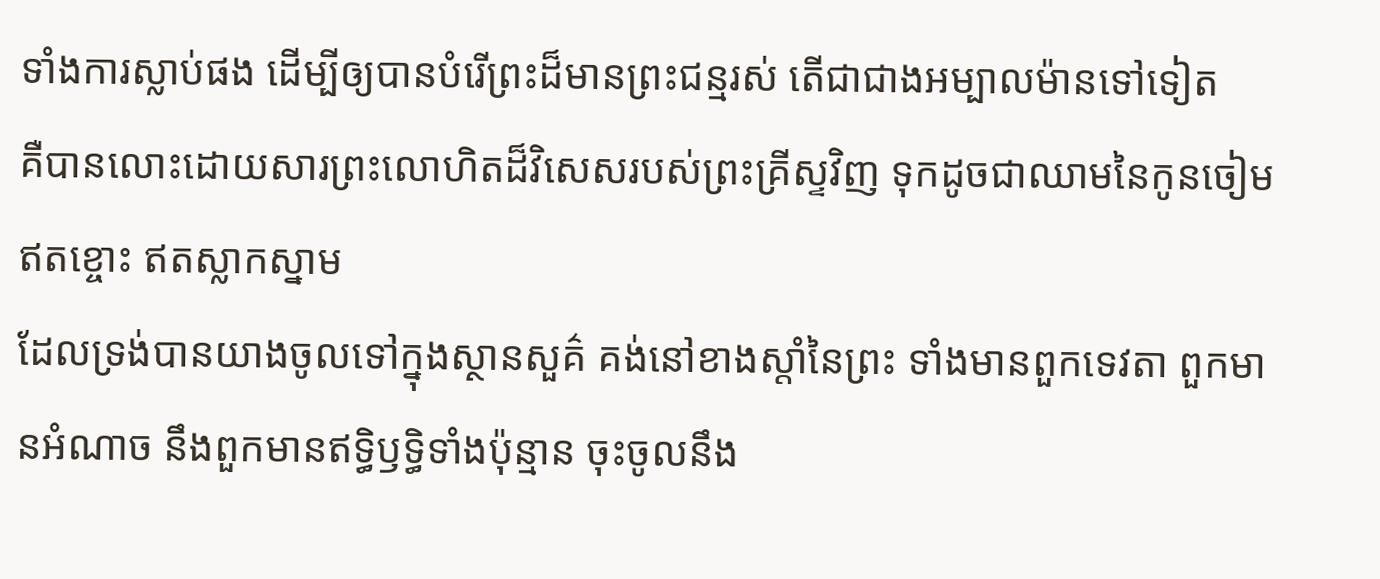ទាំងការស្លាប់ផង ដើម្បីឲ្យបានបំរើព្រះដ៏មានព្រះជន្មរស់ តើជាជាងអម្បាលម៉ានទៅទៀត
គឺបានលោះដោយសារព្រះលោហិតដ៏វិសេសរបស់ព្រះគ្រីស្ទវិញ ទុកដូចជាឈាមនៃកូនចៀមឥតខ្ចោះ ឥតស្លាកស្នាម
ដែលទ្រង់បានយាងចូលទៅក្នុងស្ថានសួគ៌ គង់នៅខាងស្តាំនៃព្រះ ទាំងមានពួកទេវតា ពួកមានអំណាច នឹងពួកមានឥទ្ធិឫទ្ធិទាំងប៉ុន្មាន ចុះចូលនឹង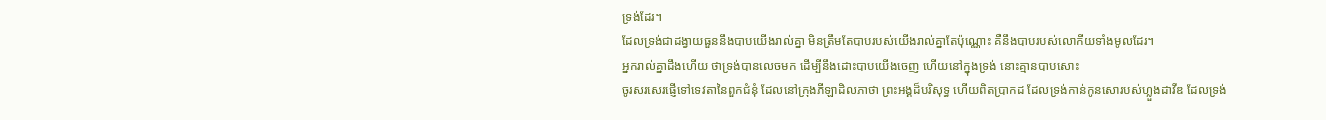ទ្រង់ដែរ។
ដែលទ្រង់ជាដង្វាយធួននឹងបាបយើងរាល់គ្នា មិនត្រឹមតែបាបរបស់យើងរាល់គ្នាតែប៉ុណ្ណោះ គឺនឹងបាបរបស់លោកីយទាំងមូលដែរ។
អ្នករាល់គ្នាដឹងហើយ ថាទ្រង់បានលេចមក ដើម្បីនឹងដោះបាបយើងចេញ ហើយនៅក្នុងទ្រង់ នោះគ្មានបាបសោះ
ចូរសរសេរផ្ញើទៅទេវតានៃពួកជំនុំ ដែលនៅក្រុងភីឡាដិលភាថា ព្រះអង្គដ៏បរិសុទ្ធ ហើយពិតប្រាកដ ដែលទ្រង់កាន់កូនសោរបស់ហ្លួងដាវីឌ ដែលទ្រង់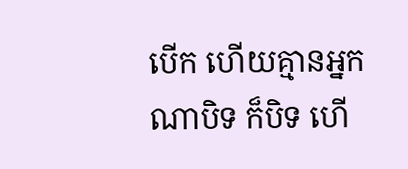បើក ហើយគ្មានអ្នកណាបិទ ក៏បិទ ហើ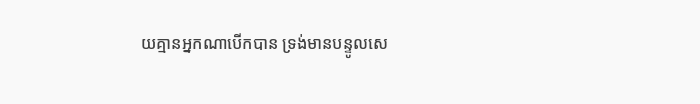យគ្មានអ្នកណាបើកបាន ទ្រង់មានបន្ទូលសេ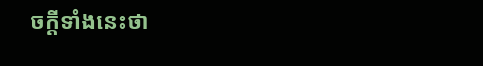ចក្ដីទាំងនេះថា